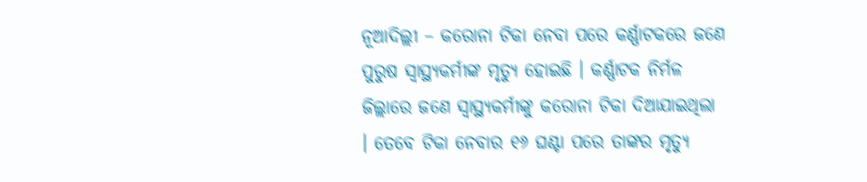ନୂଆଦିଲ୍ଲୀ – କରୋନା ଟିକା ନେବା ପରେ କର୍ଣ୍ଣାଟକରେ ଜଣେ ପୁରୁଷ ସ୍ୱାସ୍ଥ୍ୟକର୍ମୀଙ୍କ ମୃତ୍ୟୁ ହୋଇଛି । କର୍ଣ୍ଣାଟକ ନିର୍ମଳ ଜିଲ୍ଲାରେ ଜଣେ ସ୍ୱାସ୍ଥ୍ୟକର୍ମୀଙ୍କୁ କରୋନା ଟିକା ଦିଆଯାଇଥିଲା । ତେବେ ଟିକା ନେବାର ୧୬ ଘଣ୍ଟା ପରେ ତାଙ୍କର ମୃତ୍ୟୁ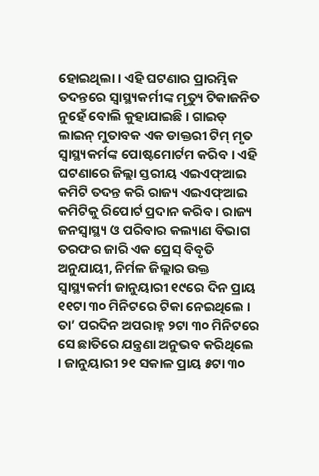ହୋଇଥିଲା । ଏହି ଘଟଣାର ପ୍ରାରମ୍ଭିକ ତଦନ୍ତରେ ସ୍ୱାସ୍ଥ୍ୟକର୍ମୀଙ୍କ ମୃତ୍ୟୁ ଟିକାଜନିତ ନୁହେଁ ବୋଲି କୁହାଯାଇଛି । ଗାଇଡ୍ ଲାଇନ୍ ମୁତାବକ ଏକ ଡାକ୍ତରୀ ଟିମ୍ ମୃତ ସ୍ୱାସ୍ଥ୍ୟକର୍ମଙ୍କ ପୋଷ୍ଟମୋର୍ଟମ କରିବ । ଏହି ଘଟଣାରେ ଜିଲ୍ଲା ସ୍ତରୀୟ ଏଇଏଫ୍ଆଇ କମିଟି ତଦନ୍ତ କରି ରାଜ୍ୟ ଏଇଏଫ୍ଆଇ କମିଟିକୁ ରିପୋର୍ଟ ପ୍ରଦାନ କରିବ । ରାଜ୍ୟ ଜନସ୍ୱାସ୍ଥ୍ୟ ଓ ପରିବାର କଲ୍ୟାଣ ବିଭାଗ ତରଫର ଜାରି ଏକ ପ୍ରେସ୍ ବିବୃତି ଅନୁଯାୟୀ, ନିର୍ମଳ ଜିଲ୍ଲାର ଉକ୍ତ ସ୍ୱାସ୍ଥ୍ୟକର୍ମୀ ଜାନୁୟାରୀ ୧୯ରେ ଦିନ ପ୍ରାୟ ୧୧ଟା ୩୦ ମିନିଟରେ ଟିକା ନେଇଥିଲେ । ତା’ ପରଦିନ ଅପରାହ୍ନ ୨ଟା ୩୦ ମିନିଟରେ ସେ ଛାତିରେ ଯନ୍ତ୍ରଣା ଅନୁଭବ କରିଥିଲେ । ଜାନୁୟାରୀ ୨୧ ସକାଳ ପ୍ରାୟ ୫ଟା ୩୦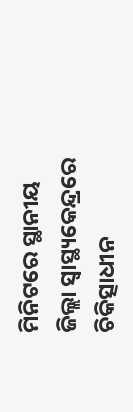ମିନିଟରେ ସ୍ଥାନୀୟ ଜିଲ୍ଲା ସ୍ୱାସ୍ଥ୍ୟକେନ୍ଦ୍ରରେ ଚିକିତ୍ସାଧୀନ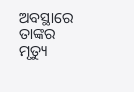ଅବସ୍ଥାରେ ତାଙ୍କର ମୃତ୍ୟୁ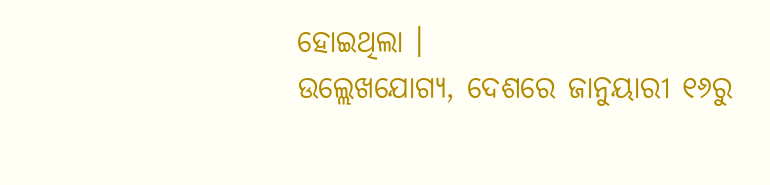ହୋଇଥିଲା ।
ଉଲ୍ଲେଖଯୋଗ୍ୟ, ଦେଶରେ ଜାନୁୟାରୀ ୧୬ରୁ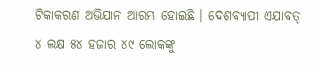ଟିକାକରଣ ଅଭିଯାନ ଆରମ୍ଭ ହୋଇଛି । ଦେଶବ୍ୟାପୀ ଏଯାବତ୍ ୪ ଲକ୍ଷ ୫୪ ହଜାର ୪୯ ଲୋକଙ୍କୁ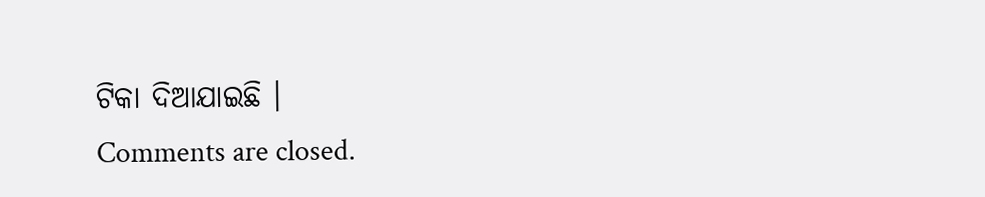ଟିକା ଦିଆଯାଇଛି ।
Comments are closed.